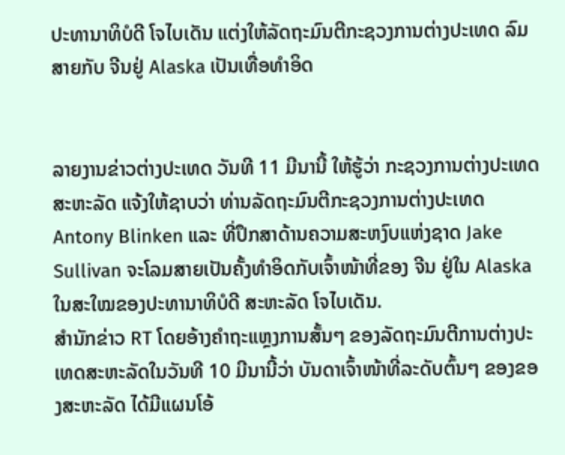ປະທານາທິບໍດີ ໂຈໄບເດັນ ແຕ່ງໃຫ້ລັດຖະມົນຕີກະຊວງການຕ່າງປະເທດ ລົມສາຍກັບ ຈີນຢູ່ Alaska ເປັນເທື່ອທຳອິດ


ລາຍງານຂ່າວຕ່າງປະເທດ ວັນທີ 11 ມີນານີ້ ໃຫ້ຮູ້ວ່າ ກະຊວງການຕ່າງປະເທດ ສະຫະລັດ ແຈ້ງໃຫ້ຊາບວ່າ ທ່ານລັດຖະມົນຕີກະຊວງການຕ່າງປະເທດ Antony Blinken ແລະ ທີ່ປຶກສາດ້ານຄວາມສະຫງົບແຫ່ງຊາດ Jake Sullivan ຈະໂລມສາຍເປັນຄັ້ງທຳອິດກັບເຈົ້າໜ້າທີ່ຂອງ ຈີນ ຢູ່ໃນ Alaska ໃນສະໃໝຂອງປະທານາທິບໍດີ ສະຫະລັດ ໂຈໄບເດັນ.
ສຳນັກຂ່າວ RT ໂດຍອ້າງຄຳຖະແຫຼງການສັ້ນໆ ຂອງລັດຖະມົນຕີການຕ່າງປະເທດສະຫະລັດໃນວັນທີ 10 ມີນານີ້ວ່າ ບັນດາເຈົ້າໜ້າທີ່ລະດັບຕົ້ນໆ ຂອງຂອງສະຫະລັດ ໄດ້ມີແຜນໂອ້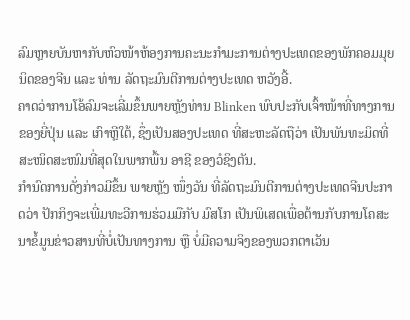ລົມຫຼາຍບັນຫາກັບຫົວໜ້າຫ້ອງການຄະນະກຳມະການຕ່າງປະເທດຂອງພັກຄອມມຸຍນິດຂອງຈີນ ແລະ ທ່ານ ລັດຖະມົນຕີການຕ່າງປະເທດ ຫວັງອີ້.
ຄາດວ່າການໂອ້ລົມຈະເລີ່ມຂຶ້ນພາຍຫຼັງທ່ານ Blinken ພົບປະກັບເຈົ້າໜ້າທີ່ທາງການຂອງຍີ່ປຸ່ນ ແລະ ເກົາຫຼີໃຕ້, ຊຶ່ງເປັນສອງປະເທດ ທີ່ສະຫະລັດຖືວ່າ ເປັນພັນທະມິດທີ່ສະໜິດສະໜົມທີ່ສຸດໃນພາກພື້ນ ອາຊີ ຂອງວໍຊິງຕັນ.
ກຳນົດການດັ່ງກ່າວມີຂຶ້ນ ພາຍຫຼັງ ໜຶ່ງວັນ ທີ່ລັດຖະມົນຕີການຕ່າງປະເທດຈີນປະກາດວ່າ ປັກກິງຈະເພີ່ມທະວີການຮ່ວມມືກັບ ມົສໂກ ເປັນພິເສດເພື່ອຕ້ານກັບການໂຄສະນາຂໍ້ມູນຂ່າວສານທີ່ບໍ່ເປັນທາງການ ຫຼື ບໍ່ມີຄວາມຈິງຂອງພວກຕາເວັນ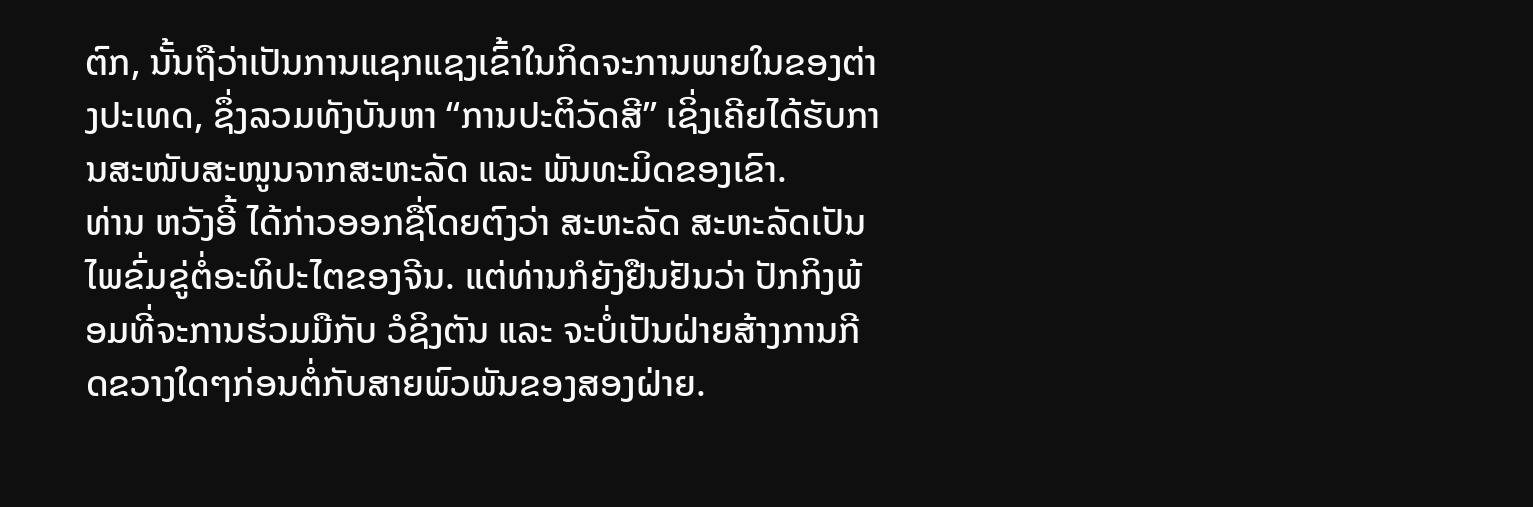ຕົກ, ນັ້ນຖືວ່າເປັນການແຊກແຊງເຂົ້າໃນກິດຈະການພາຍໃນຂອງຕ່າງປະເທດ, ຊຶ່ງລວມທັງບັນຫາ “ການປະຕິວັດສີ” ເຊິ່ງເຄີຍໄດ້ຮັບການສະໜັບສະໜູນຈາກສະຫະລັດ ແລະ ພັນທະມິດຂອງເຂົາ.
ທ່ານ ຫວັງອີ້ ໄດ້ກ່າວອອກຊື່ໂດຍຕົງວ່າ ສະຫະລັດ ສະຫະລັດເປັນໄພຂົ່ມຂູ່ຕໍ່ອະທິປະໄຕຂອງຈີນ. ແຕ່ທ່ານກໍຍັງຢືນຢັນວ່າ ປັກກິງພ້ອມທີ່ຈະການຮ່ວມມືກັບ ວໍຊິງຕັນ ແລະ ຈະບໍ່ເປັນຝ່າຍສ້າງການກີດຂວາງໃດໆກ່ອນຕໍ່ກັບສາຍພົວພັນຂອງສອງຝ່າຍ.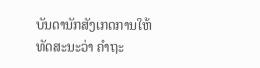ບັນດານັກສັງເກດການໃຫ້ທັດສະນະວ່າ ຄຳຖະ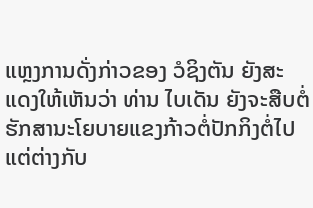ແຫຼງການດັ່ງກ່າວຂອງ ວໍຊິງຕັນ ຍັງສະແດງໃຫ້ເຫັນວ່າ ທ່ານ ໄບເດັນ ຍັງຈະສືບຕໍ່ຮັກສານະໂຍບາຍແຂງກ້າວຕໍ່ປັກກິງຕໍ່ໄປ ແຕ່ຕ່າງກັບ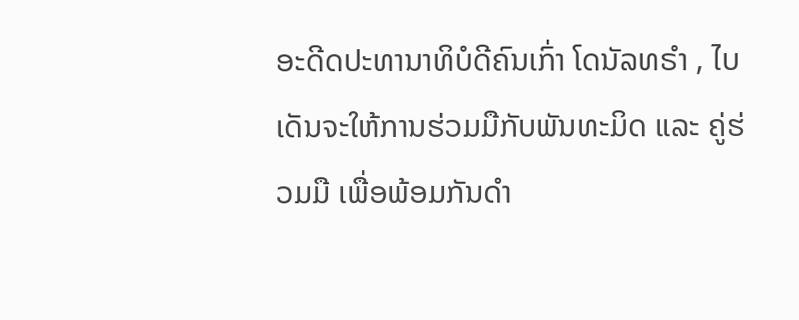ອະດີດປະທານາທິບໍດີຄົນເກົ່າ ໂດນັລທຣຳ , ໄບເດັນຈະໃຫ້ການຮ່ວມມືກັບພັນທະມິດ ແລະ ຄູ່ຮ່ວມມື ເພື່ອພ້ອມກັນດຳ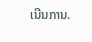ເນີນການ.